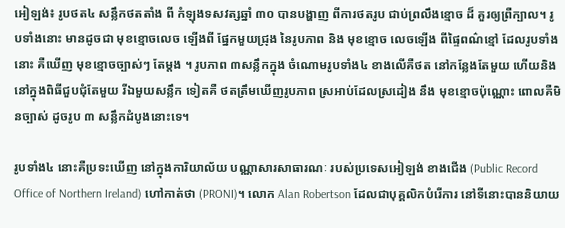អៀឡង់៖ រូបថត៤ សន្លឹកថតតាំង ពី កំឡុងទសវត្សឆ្នាំ ៣០ បានបង្ហាញ ពីការថតរូប ជាប់ព្រលឹងខ្មោច ដ៏ គួរឲ្យព្រឺក្បាល។ រូបទាំងនោះ មានដូចជា មុខខ្មោចលេច ឡើងពី ផ្នែកមួយជ្រុង នៃរូបភាព និង មុខខ្មោច លេចឡើង ពីផ្ទៃពណ៌ខ្មៅ ដែលរូបទាំងនោះ គឺឃើញ មុខខ្មោចច្បាស់ៗ តែម្តង ។ រូបភាព ៣សន្លឹកក្នុង ចំណោមរូបទាំង៤ ខាងលើគឺថត នៅកន្លែងតែមួយ ហើយនិង នៅក្នុងពិធីជួបជុំតែមួយ រីឯមួយសន្លឹក ទៀតគឺ ថតត្រឹមឃើញរូបភាព ស្រអាប់ដែលស្រដៀង នឹង មុខខ្មោចប៉ុណ្ណោះ ពោលគឺមិនច្បាស់ ដូចរូប ៣ សន្លឹកដំបូងនោះទេ។

រូបទាំង៤ នោះគឺប្រទះឃើញ នៅក្នុងការិយាល័យ បណ្ណាសារសាធារណៈ របស់ប្រទេសអៀឡង់ ខាងជើង (Public Record Office of Northern Ireland) ហៅកាត់ថា (PRONI)។ លោក Alan Robertson ដែលជាបុគ្គលិកបំរើការ នៅទីនោះបាននិយាយ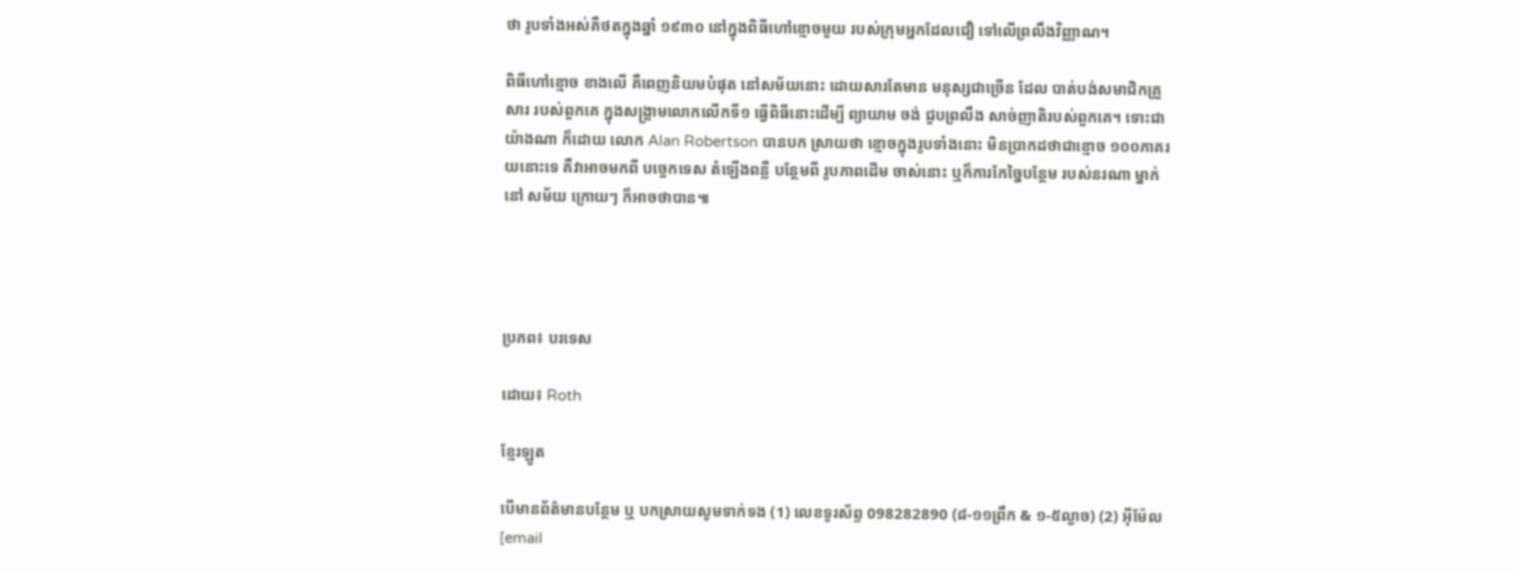ថា រូបទាំងអស់គឺថតក្នុងឆ្នាំ ១៩៣០ នៅក្នុងពិធីហៅខ្មោចមួយ របស់ក្រុមអ្នកដែលជឿ ទៅលើព្រលឹងវិញ្ញាណ។

ពិធីហៅខ្មោច ខាងលើ គឺពេញនិយមបំផុត នៅសម័យនោះ ដោយសារតែមាន មនុស្សជាច្រើន ដែល បាត់បង់សមាជិកគ្រួសារ របស់ពួកគេ ក្នុងសង្គ្រាមលោកលើកទី១ ធ្វើពិធីនោះដើម្បី ព្យាយាម ចង់ ជួបព្រលឹង សាច់ញាតិរបស់ពួកគេ។ ទោះជាយ៉ាងណា ក៏ដោយ លោក Alan Robertson បានបក ស្រាយថា ខ្មោចក្នុងរូបទាំងនោះ មិនប្រាកដថាជាខ្មោច ១០០ភាគរយនោះទេ គឺវាអាចមកពី បច្ចេកទេស តំឡើងពន្លឺ បន្ថែមពី រូបភាពដើម ចាស់នោះ ឬក៏ការកែច្នៃបន្ថែម របស់នរណា ម្នាក់នៅ សម័យ ក្រោយៗ ក៏អាចថាបាន៕




ប្រភព៖ បរទេស

ដោយ៖ Roth

ខ្មែរឡូត

បើមានព័ត៌មានបន្ថែម ឬ បកស្រាយសូមទាក់ទង (1) លេខទូរស័ព្ទ 098282890 (៨-១១ព្រឹក & ១-៥ល្ងាច) (2) អ៊ីម៉ែល [email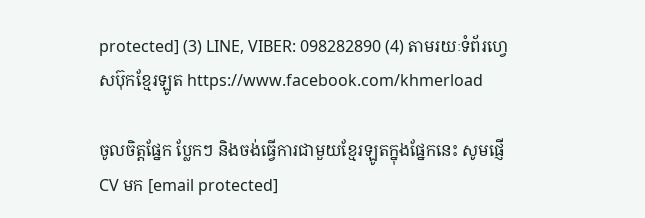protected] (3) LINE, VIBER: 098282890 (4) តាមរយៈទំព័រហ្វេសប៊ុកខ្មែរឡូត https://www.facebook.com/khmerload

ចូលចិត្តផ្នែក ប្លែកៗ និងចង់ធ្វើការជាមួយខ្មែរឡូតក្នុងផ្នែកនេះ សូមផ្ញើ CV មក [email protected]